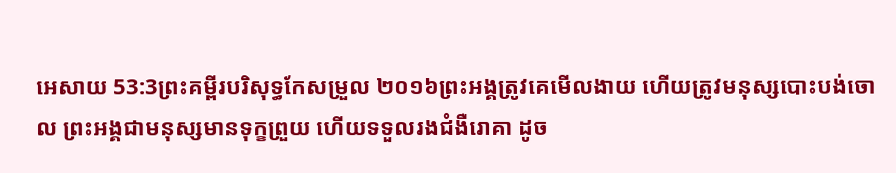អេសាយ 53:3ព្រះគម្ពីរបរិសុទ្ធកែសម្រួល ២០១៦ព្រះអង្គត្រូវគេមើលងាយ ហើយត្រូវមនុស្សបោះបង់ចោល ព្រះអង្គជាមនុស្សមានទុក្ខព្រួយ ហើយទទួលរងជំងឺរោគា ដូច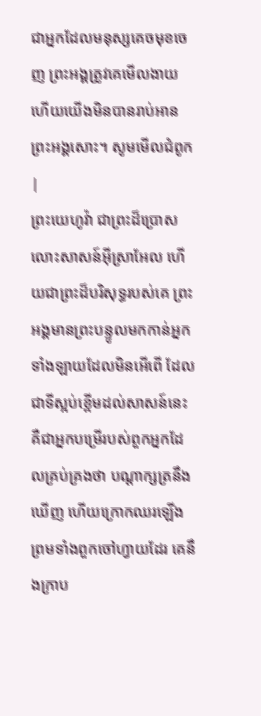ជាអ្នកដែលមនុស្សគេចមុខចេញ ព្រះអង្គត្រូវគេមើលងាយ ហើយយើងមិនបានរាប់អានព្រះអង្គសោះ។ សូមមើលជំពូក |
ព្រះយេហូវ៉ា ជាព្រះដ៏ប្រោសលោះសាសន៍អ៊ីស្រាអែល ហើយជាព្រះដ៏បរិសុទ្ធរបស់គេ ព្រះអង្គមានព្រះបន្ទូលមកកាន់អ្នកទាំងឡាយដែលមិនអើពើ ដែលជាទីស្អប់ខ្ពើមដល់សាសន៍នេះ គឺជាអ្នកបម្រើរបស់ពួកអ្នកដែលគ្រប់គ្រងថា បណ្ដាក្សត្រនឹងឃើញ ហើយក្រោកឈរឡើង ព្រមទាំងពួកចៅហ្វាយដែរ គេនឹងក្រាប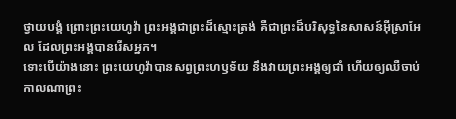ថ្វាយបង្គំ ព្រោះព្រះយេហូវ៉ា ព្រះអង្គជាព្រះដ៏ស្មោះត្រង់ គឺជាព្រះដ៏បរិសុទ្ធនៃសាសន៍អ៊ីស្រាអែល ដែលព្រះអង្គបានរើសអ្នក។
ទោះបើយ៉ាងនោះ ព្រះយេហូវ៉ាបានសព្វព្រះហឫទ័យ នឹងវាយព្រះអង្គឲ្យជាំ ហើយឲ្យឈឺចាប់ កាលណាព្រះ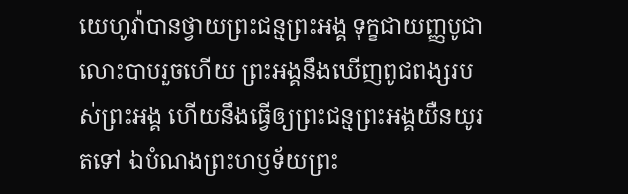យេហូវ៉ាបានថ្វាយព្រះជន្មព្រះអង្គ ទុក្ខជាយញ្ញបូជាលោះបាបរួចហើយ ព្រះអង្គនឹងឃើញពូជពង្សរបស់ព្រះអង្គ ហើយនឹងធ្វើឲ្យព្រះជន្មព្រះអង្គយឺនយូរតទៅ ឯបំណងព្រះហឫទ័យព្រះ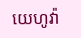យេហូវ៉ា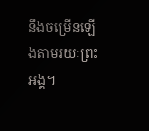នឹងចម្រើនឡើងតាមរយៈព្រះអង្គ។